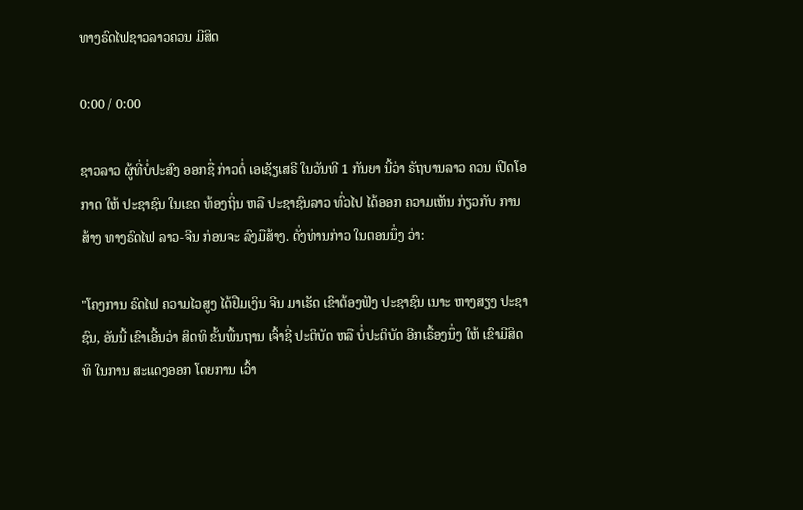ທາງຣົດໄຟຊາວລາວຄວນ ມີສິດ

0:00 / 0:00

ຊາວລາວ ຜູ້ທີ່ບໍ່ປະສົງ ອອກຊື່ ກ່າວຕໍ່ ເອເຊັຽເສຣີ ໃນວັນທີ 1 ກັນຍາ ນີ້ວ່າ ຣັຖບານລາວ ຄວນ ເປີດໂອກາດ ໃຫ້ ປະຊາຊົນ ໃນເຂດ ທ້ອງຖິ່ນ ຫລື ປະຊາຊົນລາວ ທົ່ວໄປ ໄດ້ອອກ ຄວາມເຫັນ ກ່ຽວກັບ ການສ້າງ ທາງຣົດໄຟ ລາວ-ຈີນ ກ່ອນຈະ ລົງມືສ້າງ. ດັ່ງທ່ານກ່າວ ໃນຕອນນຶ່ງ ວ່າ:

"ໂຄງການ ຣົດໄຟ ຄວາມໄວສູງ ໄດ້ຢືມເງິນ ຈີນ ມາເຮັດ ເຂົາຕ້ອງຟັງ ປະຊາຊົນ ເນາະ ຫາງສຽງ ປະຊາຊົນ, ອັນນີ້ ເຂົາເອີ້ນວ່າ ສິດທິ ຂັ້ນພື້ນຖານ ເຈົ້າຊີ່ ປະຕິບັດ ຫລື ບໍ່ປະຕິບັດ ອີກເຣື້ອງນຶ່ງ ໃຫ້ ເຂົາມີສິດທິ ໃນການ ສະແດງອອກ ໂດຍການ ເວົ້າ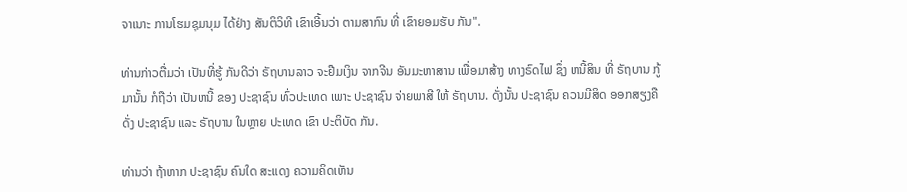ຈາເນາະ ການໂຮມຊຸມນຸມ ໄດ້ຢ່າງ ສັນຕິວິທີ ເຂົາເອີ້ນວ່າ ຕາມສາກົນ ທີ່ ເຂົາຍອມຮັບ ກັນ".

ທ່ານກ່າວຕື່ມວ່າ ເປັນທີ່ຮູ້ ກັນດີວ່າ ຣັຖບານລາວ ຈະຢືມເງິນ ຈາກຈີນ ອັນມະຫາສານ ເພື່ອມາສ້າງ ທາງຣົດໄຟ ຊຶ່ງ ຫນີ້ສິນ ທີ່ ຣັຖບານ ກູ້ມານັ້ນ ກໍຖືວ່າ ເປັນຫນີ້ ຂອງ ປະຊາຊົນ ທົ່ວປະເທດ ເພາະ ປະຊາຊົນ ຈ່າຍພາສີ ໃຫ້ ຣັຖບານ. ດັ່ງນັ້ນ ປະຊາຊົນ ຄວນມີສິດ ອອກສຽງຄືດັ່ງ ປະຊາຊົນ ແລະ ຣັຖບານ ໃນຫຼາຍ ປະເທດ ເຂົາ ປະຕິບັດ ກັນ.

ທ່ານວ່າ ຖ້າຫາກ ປະຊາຊົນ ຄົນໃດ ສະແດງ ຄວາມຄິດເຫັນ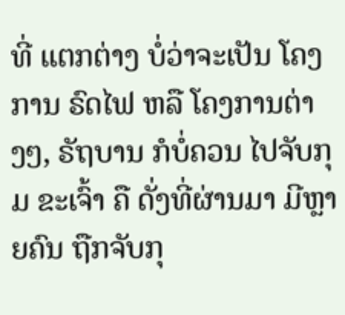ທີ່ ແຕກຕ່າງ ບໍ່ວ່າຈະເປັນ ໂຄງການ ຣົດໄຟ ຫລື ໂຄງການຕ່າງໆ, ຣັຖບານ ກໍບໍ່ຄວນ ໄປຈັບກຸມ ຂະເຈົ້າ ຄື ດັ່ງທີ່ຜ່ານມາ ມີຫຼາຍຄົນ ຖືກຈັບກຸ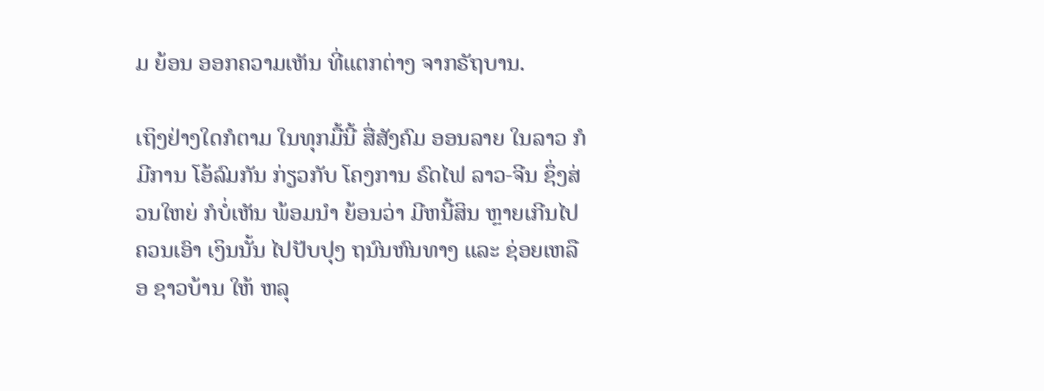ມ ຍ້ອນ ອອກຄວາມເຫັນ ທີ່ແຕກຕ່າງ ຈາກຣັຖບານ.

ເຖິງຢ່າງໃດກໍຕາມ ໃນທຸກມື້ນີ້ ສື່ສັງຄົມ ອອນລາຍ ໃນລາວ ກໍມີການ ໂອ້ລົມກັນ ກ່ຽວກັບ ໂຄງການ ຣົດໄຟ ລາວ-ຈີນ ຊຶ່ງສ່ວນໃຫຍ່ ກໍບໍ່ເຫັນ ພ້ອມນຳ ຍ້ອນວ່າ ມີຫນີ້ສິນ ຫຼາຍເກີນໄປ ຄວນເອົາ ເງິນນັ້ນ ໄປປັບປຸງ ຖນົນຫົນທາງ ແລະ ຊ່ອຍເຫລືອ ຊາວບ້ານ ໃຫ້ ຫລຸ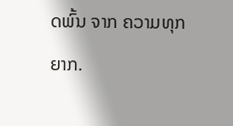ດພົ້ນ ຈາກ ຄວາມທຸກຍາກ.